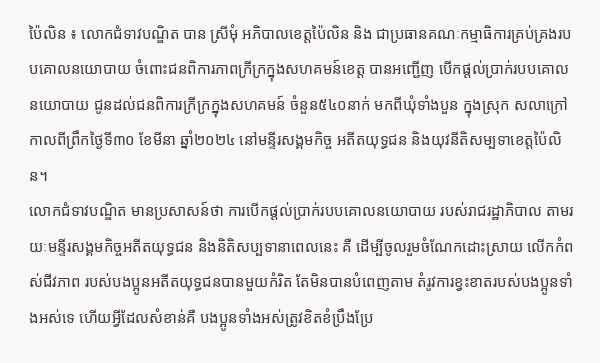ប៉ៃលិន ៖ លោកជំទាវបណ្ឌិត បាន ស្រីមុំ អភិបាលខេត្តប៉ៃលិន និង ជាប្រធានគណៈកម្មាធិការគ្រប់គ្រងរបបគោលនយោបាយ ចំពោះជនពិការភាពក្រីក្រក្នុងសហគមន៍ខេត្ត បានអញ្ជើញ បើកផ្តល់ប្រាក់របបគោលនយោបាយ ជូនដល់ជនពិការក្រីក្រក្នុងសហគមន៍ ចំនួន៥៤០នាក់ មកពីឃុំទាំងបួន ក្នុងស្រុក សលាក្រៅ កាលពីព្រឹកថ្ងៃទី៣០ ខែមីនា ឆ្នាំ២០២៤ នៅមន្ទីរសង្គមកិច្ច អតីតយុទ្ធជន និងយុវនីតិសម្បទាខេត្តប៉ៃលិន។
លោកជំទាវបណ្ឌិត មានប្រសាសន៍ថា ការបើកផ្តល់ប្រាក់របបគោលនយោបាយ របស់រាជរដ្ឋាភិបាល តាមរយៈមន្ទីរសង្គមកិច្ចអតីតយុទ្ធជន និងនិតិសប្បទានាពេលនេះ គឺ ដើម្បីចូលរួមចំណែកដោះស្រាយ លើកកំពស់ជីវភាព របស់បងប្អូនអតីតយុទ្ធជនបានមួយកំរិត តែមិនបានបំពេញតាម តំរូវការខ្វះខាតរបស់បងប្អូនទាំងអស់ទេ ហើយអ្វីដែលសំខាន់គឺ បងប្អូនទាំងអស់ត្រូវខិតខំប្រឹងប្រែ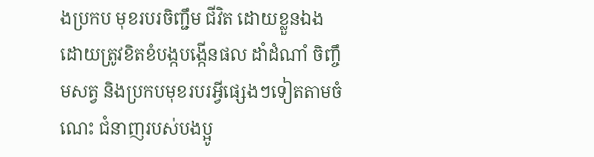ងប្រកប មុខរបរចិញ្ជឹម ជីវិត ដោយខ្លួនឯង ដោយត្រូវខិតខំបង្កបង្កើនផល ដាំដំណាំ ចិញ្ចឹមសត្វ និងប្រកបមុខរបរអ្វីផ្សេងៗទៀតតាមចំណេះ ជំនាញរបស់បងប្អូ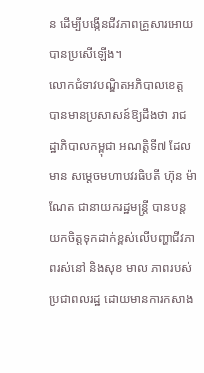ន ដើម្បីបង្កើនជីវភាពគ្រួសារអោយបានប្រសើឡើង។
លោកជំទាវបណ្ឌិតអភិបាលខេត្ត បានមានប្រសាសន៍ឱ្យដឹងថា រាជដ្ឋាភិបាលកម្ពុជា អណត្តិទី៧ ដែលមាន សម្តេចមហាបវរធិបតី ហ៊ុន ម៉ាណែត ជានាយករដ្ឋមន្ត្រី បានបន្តយកចិត្តទុកដាក់ខ្ពស់លើបញ្ហាជីវភាពរស់នៅ និងសុខ មាល ភាពរបស់ប្រជាពលរដ្ឋ ដោយមានការកសាង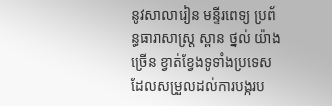នូវសាលារៀន មន្ទីរពេទ្យ ប្រព័ន្ធធារាសាស្រ្ត ស្ពាន ថ្នល់ យ៉ាងច្រើន ខ្វាត់ខ្វែងទូទាំងប្រទេស ដែលសម្រួលដល់ការបង្ករប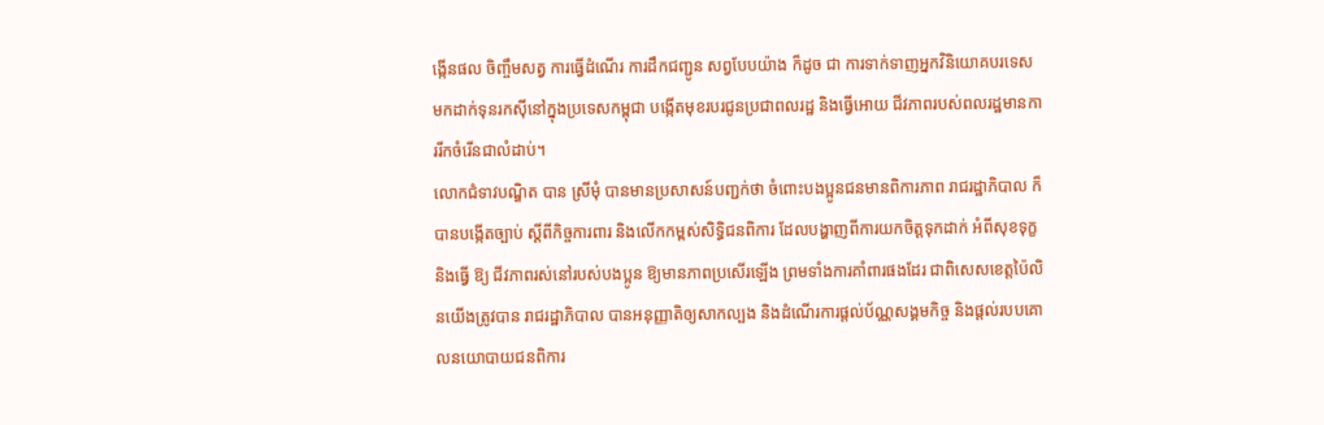ង្កើនផល ចិញ្ចឹមសត្វ ការធ្វើដំណើរ ការដឹកជញ្ជូន សព្វបែបយ៉ាង ក៏ដូច ជា ការទាក់ទាញអ្នកវិនិយោគបរទេស មកដាក់ទុនរកស៊ីនៅក្នុងប្រទេសកម្ពុជា បង្កើតមុខរបរជូនប្រជាពលរដ្ឋ និងធ្វើអោយ ជីវភាពរបស់ពលរដ្ឋមានការរីកចំរើនជាលំដាប់។
លោកជំទាវបណ្ឌិត បាន ស្រីមុំ បានមានប្រសាសន៍បញ្ជក់ថា ចំពោះបងប្អូនជនមានពិការភាព រាជរដ្ឋាភិបាល ក៏បានបង្កើតច្បាប់ ស្ដីពីកិច្ចការពារ និងលើកកម្ពស់សិទ្ធិជនពិការ ដែលបង្ហាញពីការយកចិត្តទុកដាក់ អំពីសុខទុក្ខ និងធ្វើ ឱ្យ ជីវភាពរស់នៅរបស់បងប្អូន ឱ្យមានភាពប្រសើរឡើង ព្រមទាំងការគាំពារផងដែរ ជាពិសេសខេត្តប៉ៃលិនយើងត្រូវបាន រាជរដ្ឋាភិបាល បានអនុញ្ញាតិឲ្យសាកល្បង និងដំណើរការផ្តល់ប័ណ្ណសង្គមកិច្ច និងផ្តល់របបគោលនយោបាយជនពិការ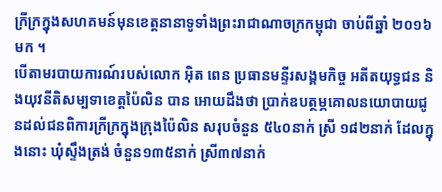ក្រីក្រក្នុងសហគមន៍មុនខេត្តនានាទូទាំងព្រះរាជាណាចក្រកម្ពុជា ចាប់ពីឆ្នាំ ២០១៦មក ។
បើតាមរបាយការណ៍របស់លោក អ៊ិត ពេន ប្រធានមន្ទីរសង្គមកិច្ច អតីតយុទ្ធជន និងយុវនីតិសម្បទាខេត្តប៉ៃលិន បាន អោយដឹងថា ប្រាក់ឧបត្ថម្ភគោលនយោបាយជូនដល់ជនពិការក្រីក្រក្នុងក្រុងប៉ៃលិន សរុបចំនួន ៥៤០នាក់ ស្រី ១៨២នាក់ ដែលក្នុងនោះ ឃុំស្ទឹងត្រង់ ចំនួន១៣៥នាក់ ស្រី៣៧នាក់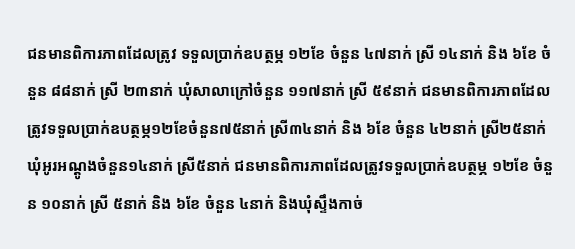ជនមានពិការភាពដែលត្រូវ ទទួលប្រាក់ឧបត្ថម្ភ ១២ខែ ចំនួន ៤៧នាក់ ស្រី ១៤នាក់ និង ៦ខែ ចំនួន ៨៨នាក់ ស្រី ២៣នាក់ ឃុំសាលាក្រៅចំនួន ១១៧នាក់ ស្រី ៥៩នាក់ ជនមានពិការភាពដែលត្រូវទទួលប្រាក់ឧបត្ថម្ភ១២ខែចំនួន៧៥នាក់ ស្រី៣៤នាក់ និង ៦ខែ ចំនួន ៤២នាក់ ស្រី២៥នាក់ ឃុំអូរអណ្ដូងចំនួន១៤នាក់ ស្រី៥នាក់ ជនមានពិការភាពដែលត្រូវទទួលប្រាក់ឧបត្ថម្ភ ១២ខែ ចំនួន ១០នាក់ ស្រី ៥នាក់ និង ៦ខែ ចំនួន ៤នាក់ និងឃុំស្ទឹងកាច់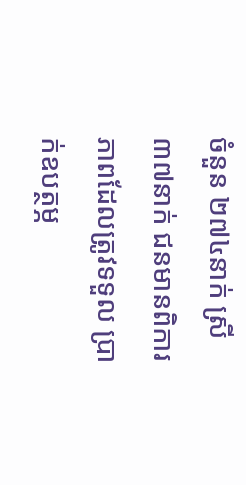ចំនួន ២៧៤នាក់ ស្រី ៣៧នាក់ ជនមានពិការភាពដែលត្រូវទទួល ប្រាក់ឧបត្ថម្ភ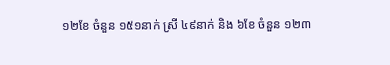១២ខែ ចំនួន ១៥១នាក់ ស្រី ៤៩នាក់ និង ៦ខែ ចំនួន ១២៣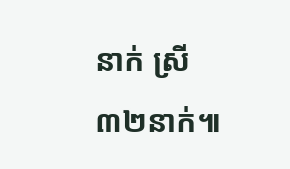នាក់ ស្រី ៣២នាក់៕